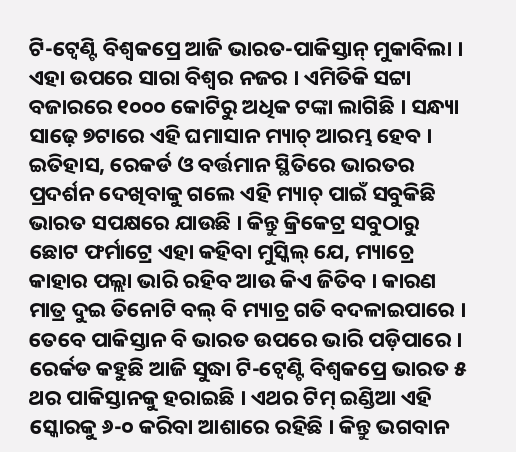ଟି-ଟ୍ୱେଣ୍ଟି ବିଶ୍ୱକପ୍ରେ ଆଜି ଭାରତ-ପାକିସ୍ତାନ୍ ମୁକାବିଲା । ଏହା ଉପରେ ସାରା ବିଶ୍ୱର ନଜର । ଏମିତିକି ସଟ୍ଟା ବଜାରରେ ୧୦୦୦ କୋଟିରୁ ଅଧିକ ଟଙ୍କା ଲାଗିଛି । ସନ୍ଧ୍ୟା ସାଢ଼େ ୭ଟାରେ ଏହି ଘମାସାନ ମ୍ୟାଚ୍ ଆରମ୍ଭ ହେବ । ଇତିହାସ, ରେକର୍ଡ ଓ ବର୍ତ୍ତମାନ ସ୍ଥିତିରେ ଭାରତର ପ୍ରଦର୍ଶନ ଦେଖିବାକୁ ଗଲେ ଏହି ମ୍ୟାଚ୍ ପାଇଁ ସବୁକିଛି ଭାରତ ସପକ୍ଷରେ ଯାଉଛି । କିନ୍ତୁ କ୍ରିକେଟ୍ର ସବୁଠାରୁ ଛୋଟ ଫର୍ମାଟ୍ରେ ଏହା କହିବା ମୁସ୍କିଲ୍ ଯେ, ମ୍ୟାଚ୍ରେ କାହାର ପଲ୍ଲା ଭାରି ରହିବ ଆଉ କିଏ ଜିତିବ । କାରଣ ମାତ୍ର ଦୁଇ ତିନୋଟି ବଲ୍ ବି ମ୍ୟାଚ୍ର ଗତି ବଦଳାଇପାରେ । ତେବେ ପାକିସ୍ତାନ ବି ଭାରତ ଉପରେ ଭାରି ପଡ଼ିପାରେ । ରେର୍କଡ କହୁଛି ଆଜି ସୁଦ୍ଧା ଟି-ଟ୍ୱେଣ୍ଟି ବିଶ୍ୱକପ୍ରେ ଭାରତ ୫ ଥର ପାକିସ୍ତାନକୁ ହରାଇଛି । ଏଥର ଟିମ୍ ଇଣ୍ଡିଆ ଏହି ସ୍କୋରକୁ ୬-୦ କରିବା ଆଶାରେ ରହିଛି । କିନ୍ତୁ ଭଗବାନ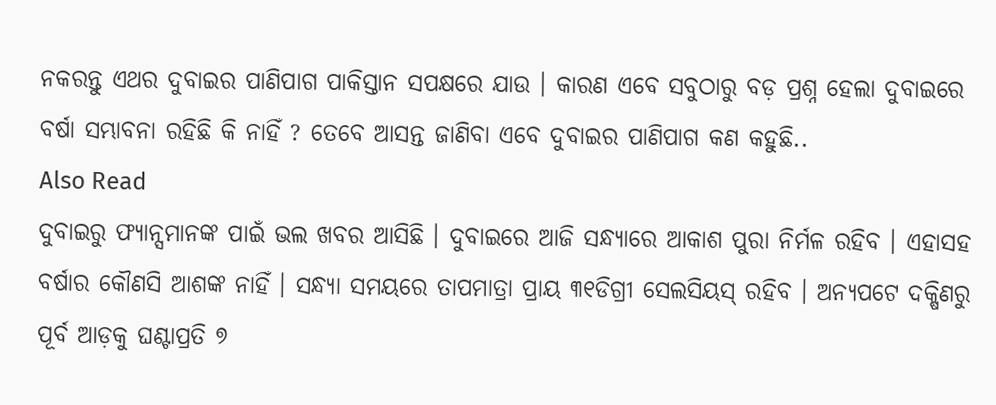ନକରନ୍ତୁ ଏଥର ଦୁବାଇର ପାଣିପାଗ ପାକିସ୍ତାନ ସପକ୍ଷରେ ଯାଉ । କାରଣ ଏବେ ସବୁଠାରୁ ବଡ଼ ପ୍ରଶ୍ନ ହେଲା ଦୁବାଇରେ ବର୍ଷା ସମ୍ଭାବନା ରହିଛି କି ନାହିଁ ? ତେବେ ଆସନ୍ତ ଜାଣିବା ଏବେ ଦୁବାଇର ପାଣିପାଗ କଣ କହୁଛି..
Also Read
ଦୁବାଇରୁ ଫ୍ୟାନ୍ସମାନଙ୍କ ପାଇଁ ଭଲ ଖବର ଆସିଛି । ଦୁବାଇରେ ଆଜି ସନ୍ଧ୍ୟାରେ ଆକାଶ ପୁରା ନିର୍ମଳ ରହିବ । ଏହାସହ ବର୍ଷାର କୌଣସି ଆଶଙ୍କ ନାହିଁ । ସନ୍ଧ୍ୟା ସମୟରେ ତାପମାତ୍ରା ପ୍ରାୟ ୩୧ଡିଗ୍ରୀ ସେଲସିୟସ୍ ରହିବ । ଅନ୍ୟପଟେ ଦକ୍ଷିଣରୁ ପୂର୍ବ ଆଡ଼କୁ ଘଣ୍ଟାପ୍ରତି ୭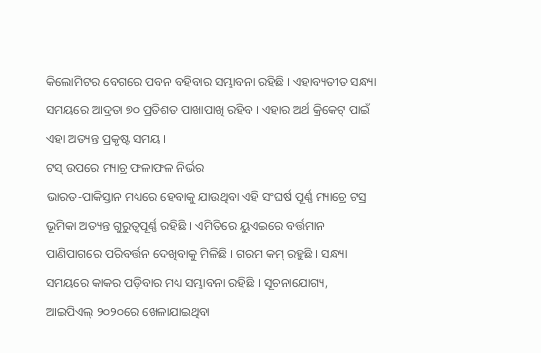କିଲୋମିଟର ବେଗରେ ପବନ ବହିବାର ସମ୍ଭାବନା ରହିଛି । ଏହାବ୍ୟତୀତ ସନ୍ଧ୍ୟା ସମୟରେ ଆଦ୍ରତା ୭୦ ପ୍ରତିଶତ ପାଖାପାଖି ରହିବ । ଏହାର ଅର୍ଥ କ୍ରିକେଟ୍ ପାଇଁ ଏହା ଅତ୍ୟନ୍ତ ପ୍ରକୃଷ୍ଟ ସମୟ ।
ଟସ୍ ଉପରେ ମ୍ୟାଚ୍ର ଫଳାଫଳ ନିର୍ଭର
ଭାରତ-ପାକିସ୍ତାନ ମଧ୍ୟରେ ହେବାକୁ ଯାଉଥିବା ଏହି ସଂଘର୍ଷ ପୂର୍ଣ୍ଣ ମ୍ୟାଚ୍ରେ ଟସ୍ର ଭୂମିକା ଅତ୍ୟନ୍ତ ଗୁରୁତ୍ୱପୂର୍ଣ୍ଣ ରହିଛି । ଏମିତିରେ ୟୁଏଇରେ ବର୍ତ୍ତମାନ ପାଣିପାଗରେ ପରିବର୍ତ୍ତନ ଦେଖିବାକୁ ମିଳିଛି । ଗରମ କମ୍ ରହୁଛି । ସନ୍ଧ୍ୟା ସମୟରେ କାକର ପଡ଼ିବାର ମଧ୍ୟ ସମ୍ଭାବନା ରହିଛି । ସୂଚନାଯୋଗ୍ୟ, ଆଇପିଏଲ୍ ୨୦୨୦ରେ ଖେଳାଯାଇଥିବା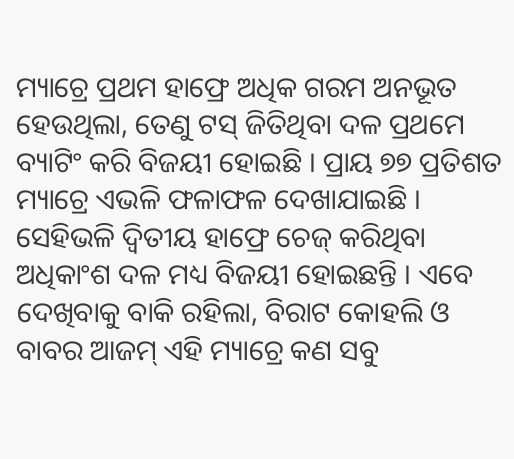ମ୍ୟାଚ୍ରେ ପ୍ରଥମ ହାଫ୍ରେ ଅଧିକ ଗରମ ଅନଭୂତ ହେଉଥିଲା, ତେଣୁ ଟସ୍ ଜିତିଥିବା ଦଳ ପ୍ରଥମେ ବ୍ୟାଟିଂ କରି ବିଜୟୀ ହୋଇଛି । ପ୍ରାୟ ୭୭ ପ୍ରତିଶତ ମ୍ୟାଚ୍ରେ ଏଭଳି ଫଳାଫଳ ଦେଖାଯାଇଛି । ସେହିଭଳି ଦ୍ୱିତୀୟ ହାଫ୍ରେ ଚେଜ୍ କରିଥିବା ଅଧିକାଂଶ ଦଳ ମଧ୍ୟ ବିଜୟୀ ହୋଇଛନ୍ତି । ଏବେ ଦେଖିବାକୁ ବାକି ରହିଲା, ବିରାଟ କୋହଲି ଓ ବାବର ଆଜମ୍ ଏହି ମ୍ୟାଚ୍ରେ କଣ ସବୁ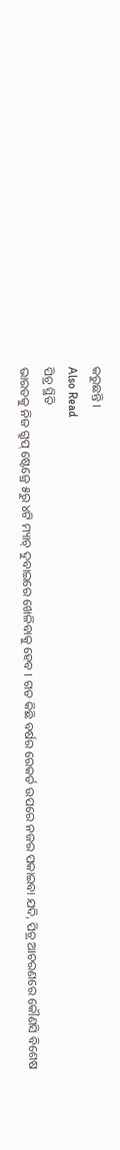କରୁଛନ୍ତି ।
Also Read
ପିଚ୍ର ସ୍ଥିତି
ଭାରତକୁ ନିଜ ଗ୍ରୁପ୍ ଷ୍ଟେଜ୍ରେ ୫ରୁ ୪ଟି ମ୍ୟାଚ୍ ଦୁବାଇରେ ଖେଳିବାକୁ ହେବ । ଗତ କିଛି ବର୍ଷର ରେକର୍ଡ ଉପରେ ନଜର ପକାଇବା ଯଦି, ପିଚ୍ର ଆଚରଣରେ କୌଣସି ବିଶେଷ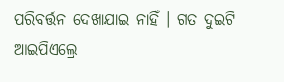ପରିବର୍ତ୍ତନ ଦେଖାଯାଇ ନାହିଁ । ଗତ ଦୁଇଟି ଆଇପିଏଲ୍ରେ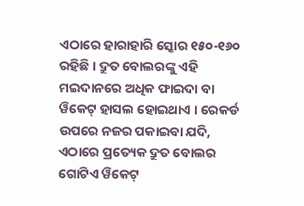ଏଠାରେ ହାରାହାରି ସ୍କୋର ୧୫୦-୧୬୦ ରହିଛି । ଦ୍ରୁତ ବୋଲରଙ୍କୁ ଏହି ମଇଦାନରେ ଅଧିକ ଫାଇଦା ବା ୱିକେଟ୍ ହାସଲ ହୋଇଥାଏ । ରେକର୍ଡ ଉପରେ ନଜର ପକାଇବା ଯଦି, ଏଠାରେ ପ୍ରତ୍ୟେକ ଦ୍ରୁତ ବୋଲର ଗୋଟିଏ ୱିକେଟ୍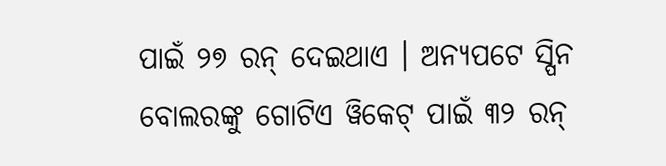ପାଇଁ ୨୭ ରନ୍ ଦେଇଥାଏ । ଅନ୍ୟପଟେ ସ୍ପିନ ବୋଲରଙ୍କୁ ଗୋଟିଏ ୱିକେଟ୍ ପାଇଁ ୩୨ ରନ୍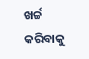ଖର୍ଚ୍ଚ କରିବାକୁ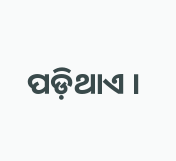ପଡ଼ିଥାଏ ।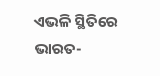ଏଭଳି ସ୍ଥିତିରେ ଭାରତ-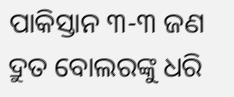ପାକିସ୍ତାନ ୩-୩ ଜଣ ଦ୍ରୁତ ବୋଲରଙ୍କୁ ଧରି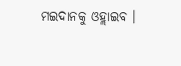ମଇଦାନକୁ ଓହ୍ଲାଇବ ।